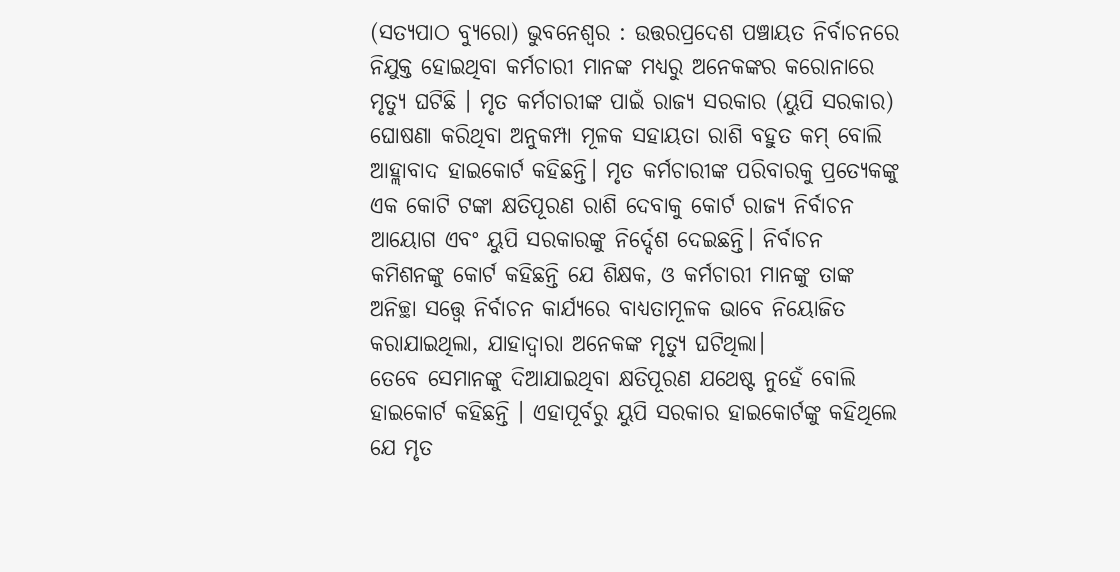(ସତ୍ୟପାଠ ବ୍ୟୁରୋ) ଭୁବନେଶ୍ବର : ଉତ୍ତରପ୍ରଦେଶ ପଞ୍ଚାୟତ ନିର୍ବାଚନରେ ନିଯୁକ୍ତ ହୋଇଥିବା କର୍ମଚାରୀ ମାନଙ୍କ ମଧ୍ୟରୁ ଅନେକଙ୍କର କରୋନାରେ ମୃତ୍ୟୁ ଘଟିଛି । ମୃତ କର୍ମଚାରୀଙ୍କ ପାଇଁ ରାଜ୍ୟ ସରକାର (ୟୁପି ସରକାର) ଘୋଷଣା କରିଥିବା ଅନୁକମ୍ପା ମୂଳକ ସହାୟତା ରାଶି ବହୁତ କମ୍ ବୋଲି ଆହ୍ଲାବାଦ ହାଇକୋର୍ଟ କହିଛନ୍ତି। ମୃତ କର୍ମଚାରୀଙ୍କ ପରିବାରକୁ ପ୍ରତ୍ୟେକଙ୍କୁ ଏକ କୋଟି ଟଙ୍କା କ୍ଷତିପୂରଣ ରାଶି ଦେବାକୁ କୋର୍ଟ ରାଜ୍ୟ ନିର୍ବାଚନ ଆୟୋଗ ଏବଂ ୟୁପି ସରକାରଙ୍କୁ ନିର୍ଦ୍ଦେଶ ଦେଇଛନ୍ତି। ନିର୍ବାଚନ କମିଶନଙ୍କୁ କୋର୍ଟ କହିଛନ୍ତି ଯେ ଶିକ୍ଷକ, ଓ କର୍ମଚାରୀ ମାନଙ୍କୁ ତାଙ୍କ ଅନିଚ୍ଛା ସତ୍ତ୍ଵେ ନିର୍ବାଚନ କାର୍ଯ୍ୟରେ ବାଧ୍ୟତାମୂଳକ ଭାବେ ନିୟୋଜିତ କରାଯାଇଥିଲା, ଯାହାଦ୍ୱାରା ଅନେକଙ୍କ ମୃତ୍ୟୁ ଘଟିଥିଲା।
ତେବେ ସେମାନଙ୍କୁ ଦିଆଯାଇଥିବା କ୍ଷତିପୂରଣ ଯଥେଷ୍ଟ ନୁହେଁ ବୋଲି ହାଇକୋର୍ଟ କହିଛନ୍ତି । ଏହାପୂର୍ବରୁ ୟୁପି ସରକାର ହାଇକୋର୍ଟଙ୍କୁ କହିଥିଲେ ଯେ ମୃତ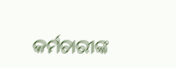କର୍ମଚାରୀଙ୍କ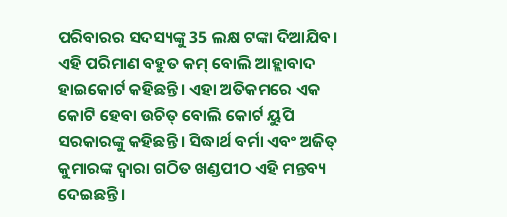ପରିବାରର ସଦସ୍ୟଙ୍କୁ 35 ଲକ୍ଷ ଟଙ୍କା ଦିଆଯିବ। ଏହି ପରିମାଣ ବହୁତ କମ୍ ବୋଲି ଆହ୍ଲାବାଦ ହାଇକୋର୍ଟ କହିଛନ୍ତି। ଏହା ଅତିକମରେ ଏକ କୋଟି ହେବା ଉଚିତ୍ ବୋଲି କୋର୍ଟ ୟୁପି ସରକାରଙ୍କୁ କହିଛନ୍ତି । ସିଦ୍ଧାର୍ଥ ବର୍ମା ଏବଂ ଅଜିତ୍ କୁମାରଙ୍କ ଦ୍ୱାରା ଗଠିତ ଖଣ୍ଡପୀଠ ଏହି ମନ୍ତବ୍ୟ ଦେଇଛନ୍ତି।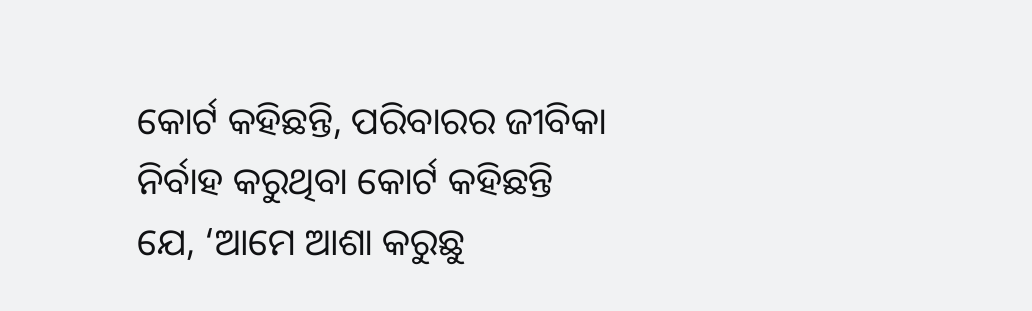କୋର୍ଟ କହିଛନ୍ତି, ପରିବାରର ଜୀବିକା ନିର୍ବାହ କରୁଥିବା କୋର୍ଟ କହିଛନ୍ତି ଯେ, ‘ଆମେ ଆଶା କରୁଛୁ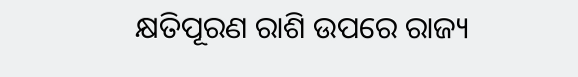କ୍ଷତିପୂରଣ ରାଶି ଉପରେ ରାଜ୍ୟ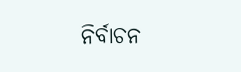ନିର୍ବାଚନ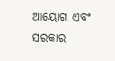ଆୟୋଗ ଏବଂ ସରକାର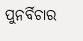ପୁନର୍ବିଚାର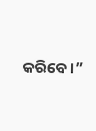କରିବେ।”